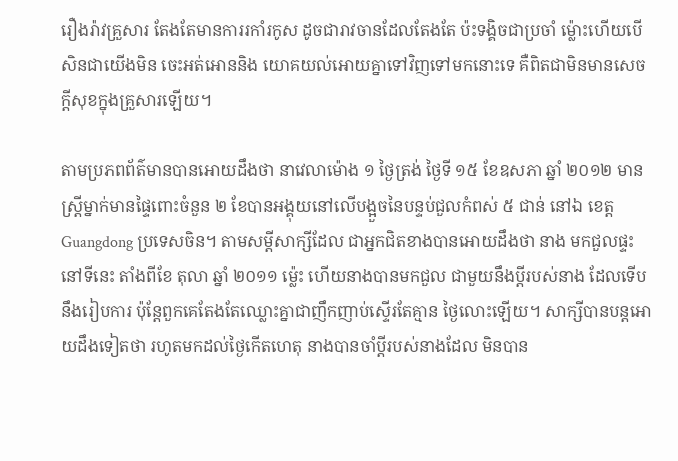រឿងរ៉ាវគ្រួសារ តែងតែមានការរកាំរកូស ដូចជារាវចានដែលតែងតែ ប៉ះទង្គិចជាប្រចាំ ម៉្លោះហើយបើសិនជាយើងមិន ចេះអត់អោននិង យោគយល់អោយគ្នាទៅវិញទៅមកនោះទេ គឺពិតជាមិនមានសេចក្តីសុខក្នុងគ្រួសារឡើយ។

តាមប្រភពព័ត៌មានបានអោយដឹងថា នាវេលាម៉ោង ១ ថ្ងៃត្រង់ ថ្ងៃទី ១៥ ខែឧសភា ឆ្នាំ ២០១២ មានស្រ្តីម្នាក់មានផ្ទៃពោះចំនួន ២ ខែបានអង្គុយនៅលើបង្អួចនៃបន្ទប់ជួលកំពស់ ៥ ជាន់ នៅឯ ខេត្ត Guangdong ប្រទេសចិន។ តាមសម្តីសាក្សីដែល ជាអ្នកជិតខាងបានអោយដឹងថា នាង មកជួលផ្ទះនៅទីនេះ តាំងពីខែ តុលា ឆ្នាំ ២០១១ ម្ល៉េះ ហើយនាងបានមកជួល ជាមួយនឹងប្តីរបស់នាង ដែលទើបនឹងរៀបការ ប៉ុន្តែពួកគេតែងតែឈ្លោះគ្នាជាញឹកញាប់ស្ទើរតែគ្មាន ថ្ងៃលោះឡើយ។ សាក្សីបានបន្តអោយដឹងទៀតថា រហូតមកដល់ថ្ងៃកើតហេតុ នាងបានចាំប្តីរបស់នាងដែល មិនបាន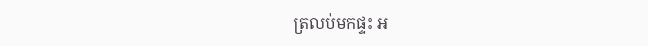ត្រលប់មកផ្ទះ អ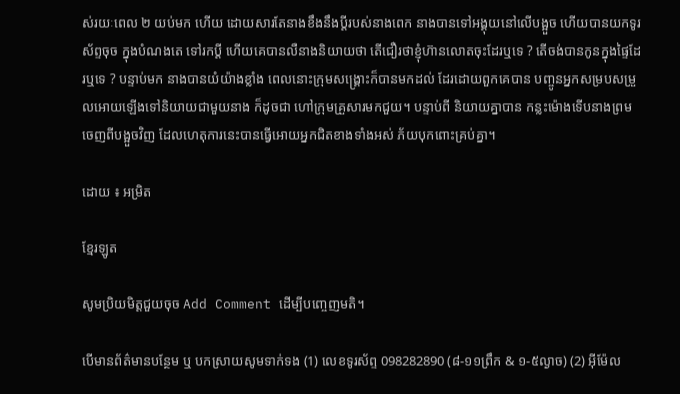ស់រយៈពេល ២ យប់មក ហើយ ដោយសារតែនាងខឹងនឹងប្តីរបស់នាងពេក នាងបានទៅអង្គុយនៅលើបង្អួច ហើយបានយកទូរស័ព្ទចុច ក្នុងបំណងតេ ទៅរកប្តី ហើយគេបានលឺនាងនិយាយថា តើជឿរថាខ្ញុំហ៊ានលោតចុះដែរឬទេ ? តើចង់បានកូនក្នុងផ្ទៃដែរឬទេ ? បន្ទាប់មក នាងបានយំយ៉ាងខ្លាំង ពេលនោះក្រុមសង្គ្រោះក៏បានមកដល់ ដែរដោយពួកគេបាន បញ្ចូនអ្នកសម្របសម្រួលអោយឡើងទៅនិយាយជាមួយនាង ក៏ដូចជា ហៅក្រុមគ្រួសារមកជួយ។ បន្ទាប់ពី និយាយគ្នាបាន កន្លះម៉ោងទើបនាងព្រមចេញពីបង្អួចវិញ ដែលហេតុការនេះបានធ្វើអោយអ្នកជិតខាងទាំងអស់ ភ័យបុកពោះគ្រប់គ្នា។

ដោយ ៖ អម្រិត

ខ្មែរឡូត

សូមប្រិយមិត្តជួយចុច Add Comment ដើម្បីបញ្ចេញមតិ។

បើមានព័ត៌មានបន្ថែម ឬ បកស្រាយសូមទាក់ទង (1) លេខទូរស័ព្ទ 098282890 (៨-១១ព្រឹក & ១-៥ល្ងាច) (2) អ៊ីម៉ែល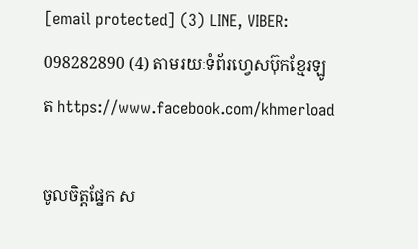[email protected] (3) LINE, VIBER: 098282890 (4) តាមរយៈទំព័រហ្វេសប៊ុកខ្មែរឡូត https://www.facebook.com/khmerload

ចូលចិត្តផ្នែក ស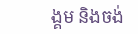ង្គម និងចង់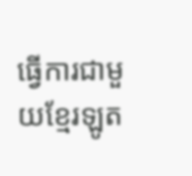ធ្វើការជាមួយខ្មែរឡូត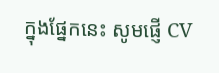ក្នុងផ្នែកនេះ សូមផ្ញើ CV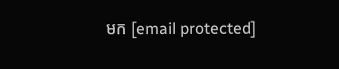មក [email protected]